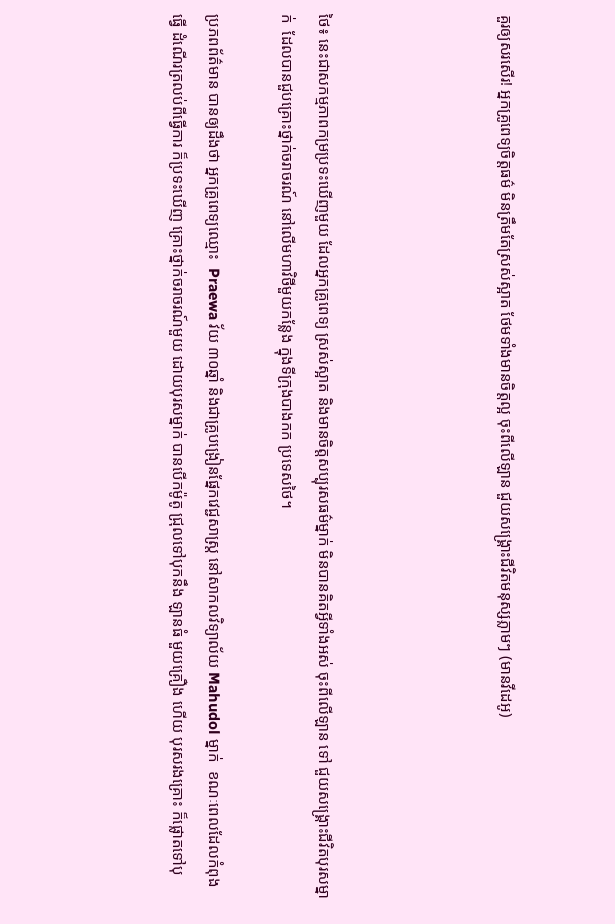គួរឲ្យសរសើរ! អ្នកគ្រូពេទ្យចិត្តធម៌ មិនត្រឹមតែស្រស់ស្អាត ថែមទាំងមានចិត្តល្អ ចុះពីលើឡាន ជួយសង្គ្រោះជីវិតមនុស្សភ្លាមៗ (មានវីដេអូ)




ថៃ៖ នេះជាសកម្មភាពកម្រប្រទះឃើញមួយ ដែលអ្នកគ្រូពេទ្យ ស្រស់ស្អាត និងមានចិត្តសប្បុរសធម៌ម្នាក់ មិនបានគិតអ្វីទាំងអស់ ចុះពីលើឡាន ទៅ ជួយសង្គ្រោះជីវិតបុរសម្នាក់  ដែលបានជួបគ្រោះថ្នាក់ចរាចរណ៍ នៅលើមហាវិថីមួយកន្លែង ក្នុងទីក្រុងបាងកក ប្រទេសថៃ។

ប្រភពព័ត៌មាន បានឲ្យដឹងថា អ្នកគ្រូពេទ្យឈ្មោះ  Praewa វ័យ ៣០ឆ្នាំ និងជាគ្រូបង្រៀនផ្នែកវេជ្ជសាស្ត្រ នៅសាកលវិទ្យាល័យ Mahudol ម្នាក់  ខណៈពេលដែលកំពុងធ្វើ ដំណើរត្រលប់ពីធ្វើការ ក៏ប្រទះឃើញ គ្រោះថ្នាក់ចរាចរណ៍មួយ ដោយបុរសម្នាក់ បានបើកម៉ូតូ ជ្រុលទៅបុកនឹង ឡានធំ មួយគ្រឿង ហើយ បុរសរងគ្រោះ ក៏ផ្លោតទៅបុ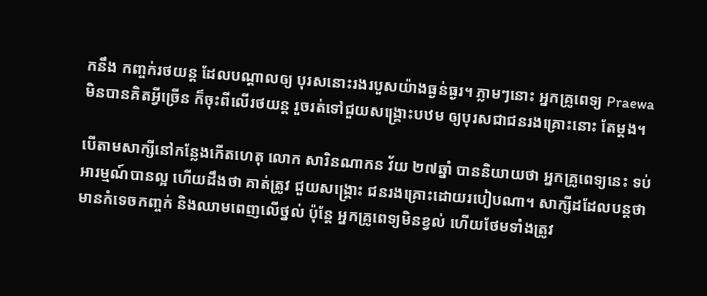កនឹង កញ្ចក់រថយន្ត ដែលបណ្តាលឲ្យ បុរសនោះរងរបួសយ៉ាងធ្ងន់ធ្ងរ។ ភ្លាមៗនោះ អ្នកគ្រូពេទ្យ Praewa មិនបានគិតអ្វីច្រើន ក៏ចុះពីលើរថយន្ត រួចរត់ទៅជួយសង្គ្រោះបឋម ឲ្យបុរសជាជនរងគ្រោះនោះ តែម្តង។

បើតាមសាក្សីនៅកន្លែងកើតហេតុ លោក សារិនណាកន វ័យ ២៧ឆ្នាំ បាននិយាយថា អ្នកគ្រូពេទ្យនេះ ទប់អារម្មណ៍បានល្អ ហើយដឹងថា គាត់ត្រូវ ជួយសង្គ្រោះ ជនរងគ្រោះដោយរបៀបណា។ សាក្សីដដែលបន្តថា មានកំទេចកញ្ចក់ និងឈាមពេញលើថ្នល់ ប៉ុន្តែ អ្នកគ្រូពេទ្យមិនខ្វល់ ហើយថែមទាំងត្រូវ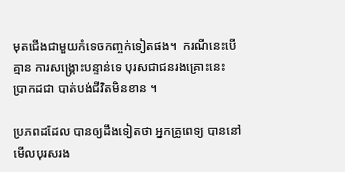មុតជើងជាមួយកំទេចកញ្ចក់ទៀតផង។  ករណីនេះបើគ្មាន ការសង្គ្រោះបន្ទាន់ទេ បុរសជាជនរងគ្រោះនេះ ប្រាកដជា បាត់បង់ជីវិតមិនខាន ។

ប្រភពដដែល បានឲ្យដឹងទៀតថា អ្នកគ្រូពេទ្យ បាននៅមើលបុរសរង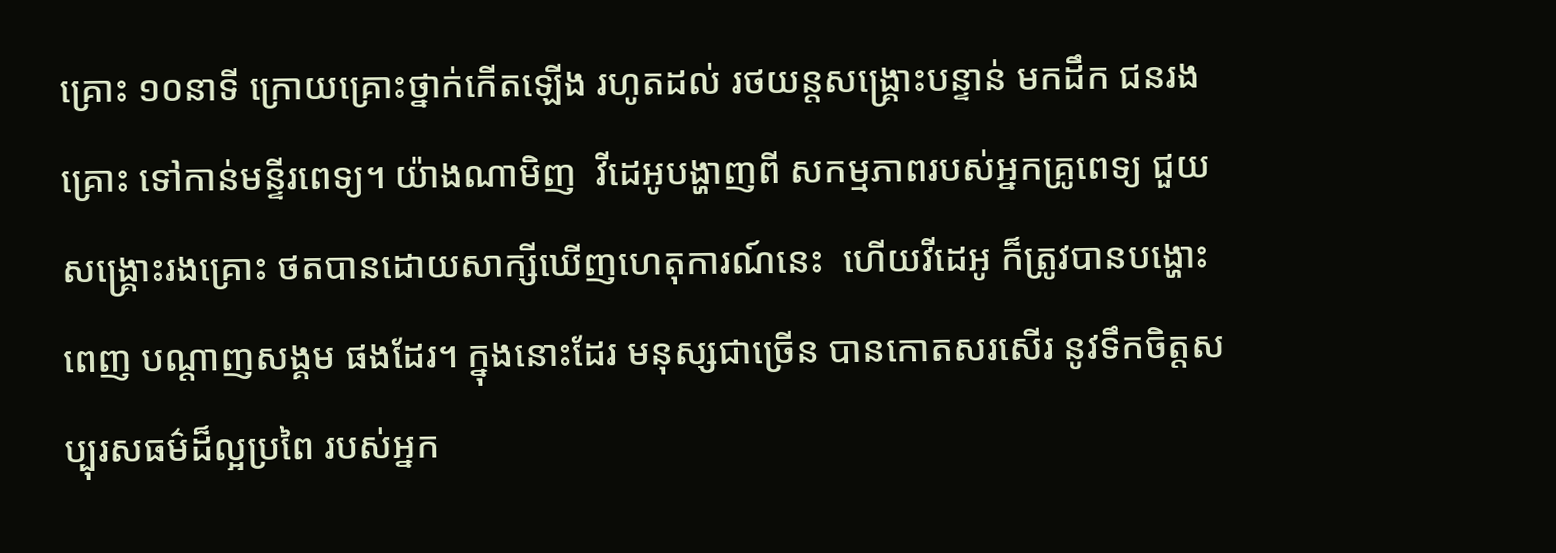គ្រោះ ១០នាទី ក្រោយគ្រោះថ្នាក់កើតឡើង រហូតដល់ រថយន្តសង្គ្រោះបន្ទាន់ មកដឹក ជនរងគ្រោះ ទៅកាន់មន្ទីរពេទ្យ។ យ៉ាងណាមិញ  វីដេអូបង្ហាញពី សកម្មភាពរបស់អ្នកគ្រូពេទ្យ ជួយសង្គ្រោះរងគ្រោះ ថតបានដោយសាក្សីឃើញហេតុការណ៍នេះ  ហើយវីដេអូ ក៏ត្រូវបានបង្ហោះពេញ បណ្តាញសង្គម ផងដែរ។ ក្នុងនោះដែរ មនុស្សជាច្រើន បានកោតសរសើរ នូវទឹកចិត្តសប្បុរសធម៌ដ៏ល្អប្រពៃ របស់អ្នក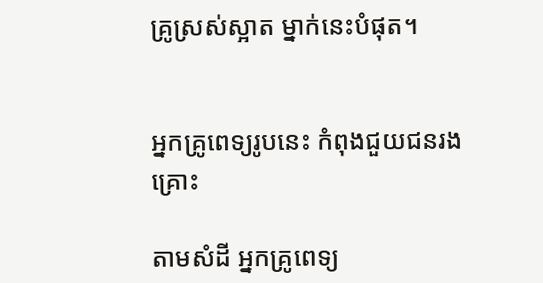គ្រូស្រស់ស្អាត ម្នាក់នេះបំផុត។


អ្នកគ្រូពេទ្យរូបនេះ កំពុងជួយជនរងគ្រោះ

តាមសំដី អ្នកគ្រូពេទ្យ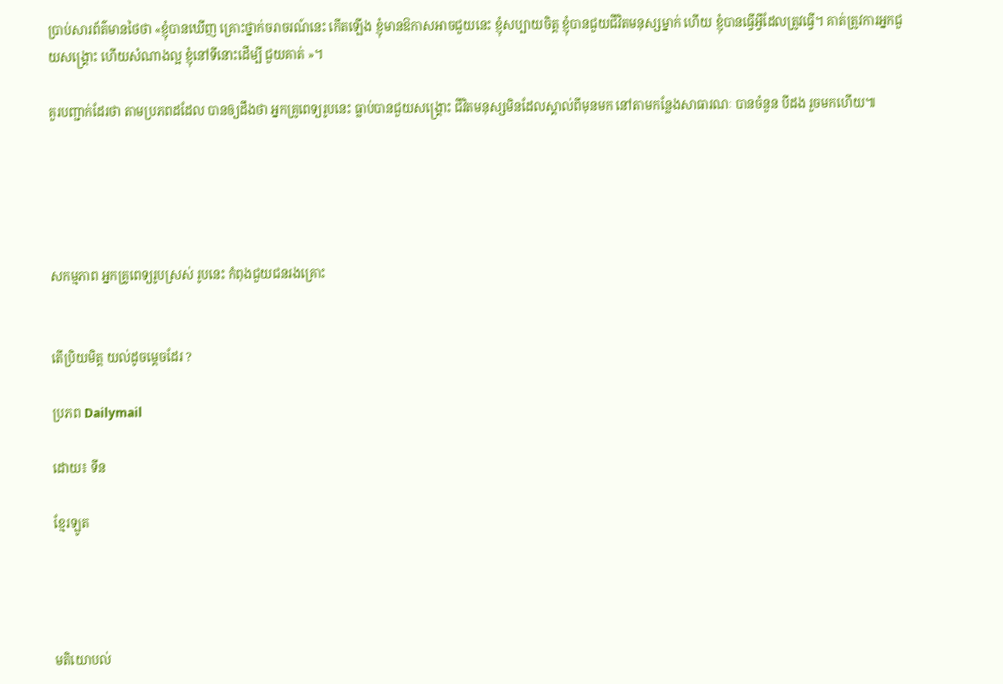ប្រាប់សារព័ត៌មានថៃថា «ខ្ញុំបានឃើញ គ្រោះថ្នាក់ចរាចរណ៍នេះ កើតឡើង ខ្ញុំមានឱកាសអាចជួយនេះ ខ្ញុំសប្បាយចិត្ត ខ្ញុំបានជួយជីវិតមនុស្សម្នាក់ ហើយ ខ្ញុំបានធ្វើអ្វីដែលត្រូវធ្វើ។ គាត់ត្រូវការអ្នកជួយសង្គ្រោះ ហើយសំណាងល្អ ខ្ញុំនៅទីនោះដើម្បី ជួយគាត់ »។

គួរបញ្ជាក់ដែរថា តាមប្រភពដដែល បានឲ្យដឹងថា អ្នកគ្រូពេទ្យរូបនេះ ធ្លាប់បានជួយសង្គ្រោះ ជីវិតមនុស្សមិនដែលស្គាល់ពីមុនមក នៅតាមកន្លែងសាធារណៈ បានចំនួន បីដង រួចមកហើយ៕





សកម្មភាព អ្នកគ្រូពេទ្យរូបស្រស់ រូបនេះ កំពុងជួយជនរងគ្រោះ


តើប្រិយមិត្ត យល់ដូចម្តេចដែរ ?

ប្រភព Dailymail

ដោយ៖ ទីន

ខ្មែរឡូត




មតិយោបល់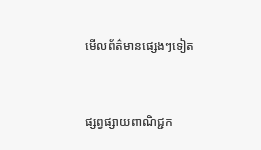មើលព័ត៌មានផ្សេងៗទៀត


ផ្សព្វផ្សាយពាណិជ្ជក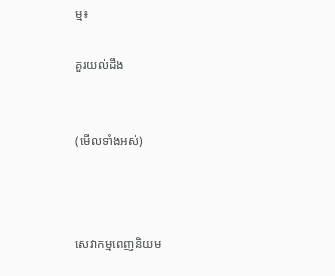ម្ម៖

គួរយល់ដឹង


(មើលទាំងអស់)



សេវាកម្មពេញនិយម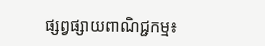ផ្សព្វផ្សាយពាណិជ្ជកម្ម៖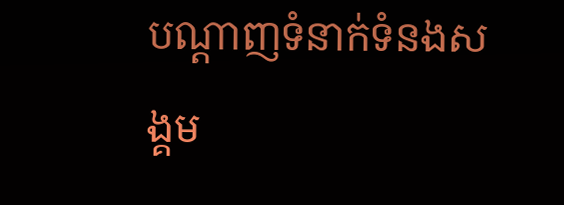បណ្តាញទំនាក់ទំនងសង្គម